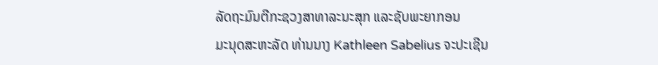ລັດຖະມົນຕີກະຊວງສາທາລະນະສຸກ ແລະຊັບພະຍາກອນ
ມະນຸດສະຫະລັດ ທ່ານນາງ Kathleen Sabelius ຈະປະເຊີນ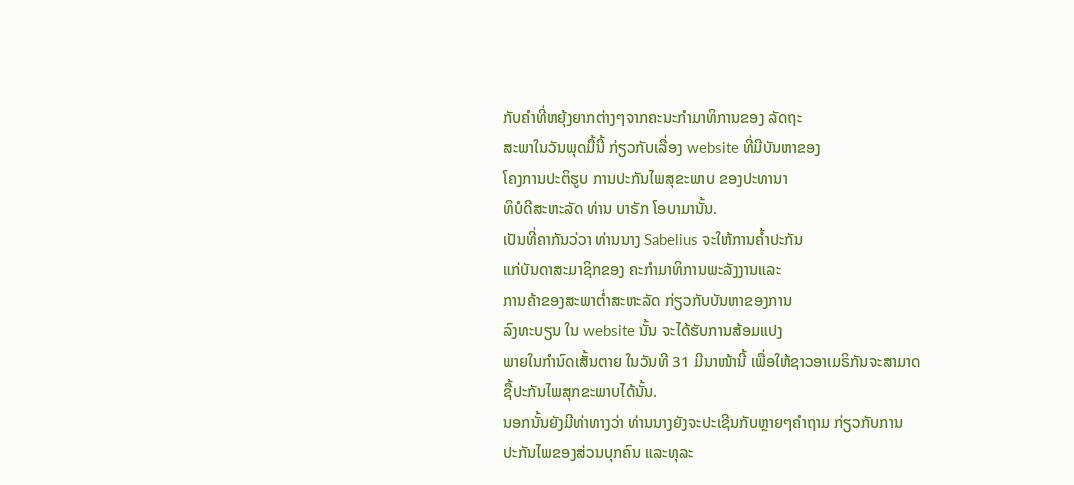ກັບຄຳທີ່ຫຍຸ້ງຍາກຕ່າງໆຈາກຄະນະກໍາມາທິການຂອງ ລັດຖະ
ສະພາໃນວັນພຸດມື້ນີ້ ກ່ຽວກັບເລື່ອງ website ທີ່ມີບັນຫາຂອງ
ໂຄງການປະຕິຮູບ ການປະກັນໄພສຸຂະພາບ ຂອງປະທານາ
ທິບໍດີສະຫະລັດ ທ່ານ ບາຣັກ ໂອບາມານັ້ນ.
ເປັນທີ່ຄາກັນວ່ວາ ທ່ານນາງ Sabelius ຈະໃຫ້ການຄໍ້າປະກັນ
ແກ່ບັນດາສະມາຊິກຂອງ ຄະກຳມາທິການພະລັງງານແລະ
ການຄ້າຂອງສະພາຕໍ່າສະຫະລັດ ກ່ຽວກັບບັນຫາຂອງການ
ລົງທະບຽນ ໃນ website ນັ້ນ ຈະໄດ້ຮັບການສ້ອມແປງ
ພາຍໃນກຳນົດເສັ້ນຕາຍ ໃນວັນທີ 31 ມີນາໜ້ານີ້ ເພື່ອໃຫ້ຊາວອາເມຣິກັນຈະສາມາດ
ຊື້ປະກັນໄພສຸກຂະພາບໄດ້ນັ້ນ.
ນອກນັ້ນຍັງມີທ່າທາງວ່າ ທ່ານນາງຍັງຈະປະເຊີນກັບຫຼາຍໆຄໍາຖາມ ກ່ຽວກັບການ
ປະກັນໄພຂອງສ່ວນບຸກຄົນ ແລະທຸລະ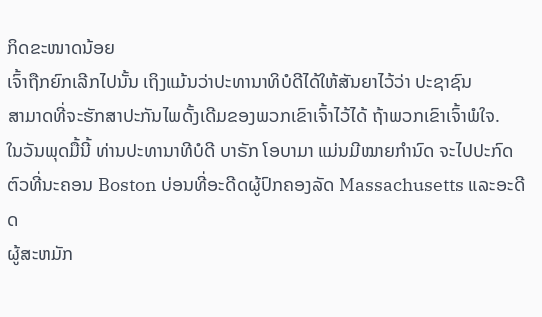ກິດຂະໜາດນ້ອຍ
ເຈົ້າຖືກຍົກເລີກໄປນັ້ນ ເຖິງແມ້ນວ່າປະທານາທິບໍດີໄດ້ໃຫ້ສັນຍາໄວ້ວ່າ ປະຊາຊົນ
ສາມາດທີ່ຈະຮັກສາປະກັນໄພດັ້ງເດີມຂອງພວກເຂົາເຈົ້າໄວ້ໄດ້ ຖ້າພວກເຂົາເຈົ້າພໍໃຈ.
ໃນວັນພຸດມື້ນີ້ ທ່ານປະທານາທີບໍດີ ບາຣັກ ໂອບາມາ ແມ່ນມີໝາຍກໍານົດ ຈະໄປປະກົດ
ຕົວທີ່ນະຄອນ Boston ບ່ອນທີ່ອະດີດຜູ້ປົກຄອງລັດ Massachusetts ແລະອະດີດ
ຜູ້ສະຫມັກ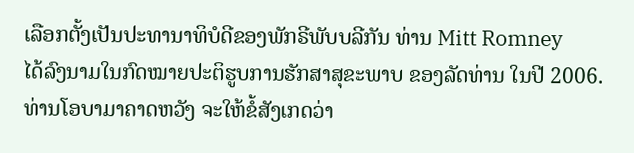ເລືອກຕັ້ງເປັນປະທານາທິບໍດີຂອງພັກຣີພັບບລີກັນ ທ່ານ Mitt Romney
ໄດ້ລົງນາມໃນກົດໝາຍປະຕິຮູບການຮັກສາສຸຂະພາບ ຂອງລັດທ່ານ ໃນປີ 2006.
ທ່ານໂອບາມາຄາດຫວັງ ຈະໃຫ້ຂໍ້ສັງເກດວ່າ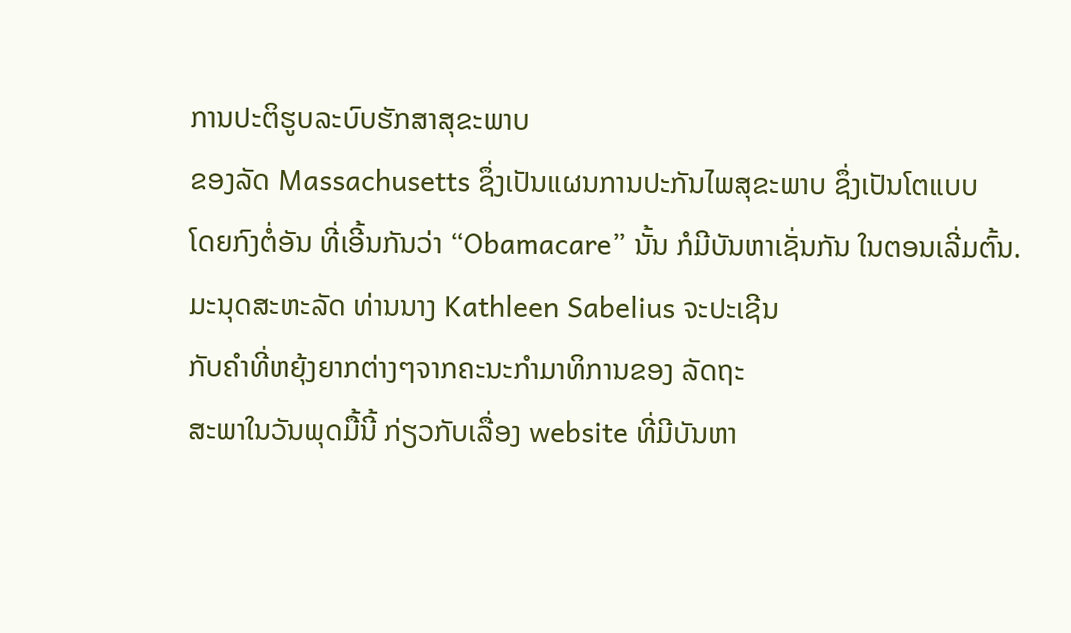ການປະຕິຮູບລະບົບຮັກສາສຸຂະພາບ
ຂອງລັດ Massachusetts ຊຶ່ງເປັນແຜນການປະກັນໄພສຸຂະພາບ ຊຶ່ງເປັນໂຕແບບ
ໂດຍກົງຕໍ່ອັນ ທີ່ເອີ້ນກັນວ່າ “Obamacare” ນັ້ນ ກໍມີບັນຫາເຊັ່ນກັນ ໃນຕອນເລີ່ມຕົ້ນ.
ມະນຸດສະຫະລັດ ທ່ານນາງ Kathleen Sabelius ຈະປະເຊີນ
ກັບຄຳທີ່ຫຍຸ້ງຍາກຕ່າງໆຈາກຄະນະກໍາມາທິການຂອງ ລັດຖະ
ສະພາໃນວັນພຸດມື້ນີ້ ກ່ຽວກັບເລື່ອງ website ທີ່ມີບັນຫາ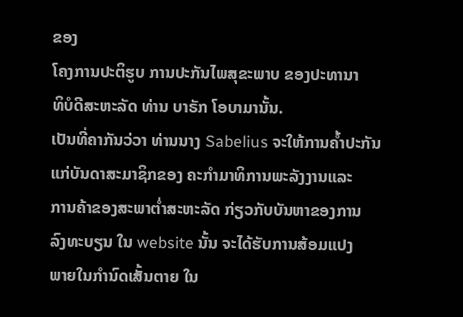ຂອງ
ໂຄງການປະຕິຮູບ ການປະກັນໄພສຸຂະພາບ ຂອງປະທານາ
ທິບໍດີສະຫະລັດ ທ່ານ ບາຣັກ ໂອບາມານັ້ນ.
ເປັນທີ່ຄາກັນວ່ວາ ທ່ານນາງ Sabelius ຈະໃຫ້ການຄໍ້າປະກັນ
ແກ່ບັນດາສະມາຊິກຂອງ ຄະກຳມາທິການພະລັງງານແລະ
ການຄ້າຂອງສະພາຕໍ່າສະຫະລັດ ກ່ຽວກັບບັນຫາຂອງການ
ລົງທະບຽນ ໃນ website ນັ້ນ ຈະໄດ້ຮັບການສ້ອມແປງ
ພາຍໃນກຳນົດເສັ້ນຕາຍ ໃນ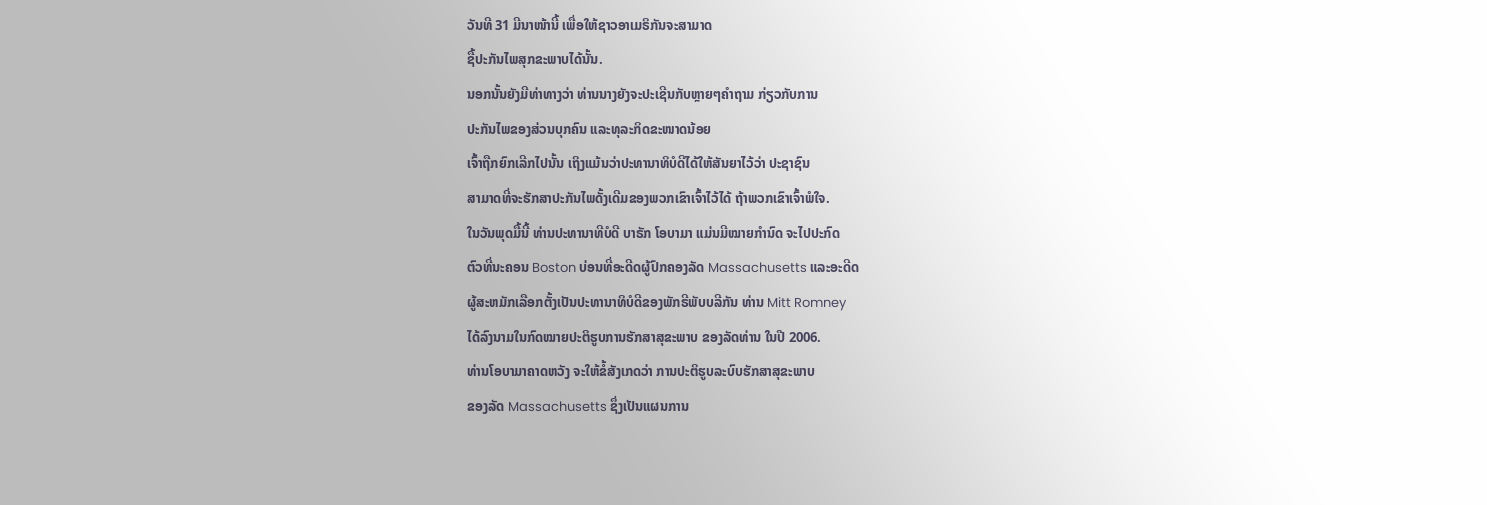ວັນທີ 31 ມີນາໜ້ານີ້ ເພື່ອໃຫ້ຊາວອາເມຣິກັນຈະສາມາດ
ຊື້ປະກັນໄພສຸກຂະພາບໄດ້ນັ້ນ.
ນອກນັ້ນຍັງມີທ່າທາງວ່າ ທ່ານນາງຍັງຈະປະເຊີນກັບຫຼາຍໆຄໍາຖາມ ກ່ຽວກັບການ
ປະກັນໄພຂອງສ່ວນບຸກຄົນ ແລະທຸລະກິດຂະໜາດນ້ອຍ
ເຈົ້າຖືກຍົກເລີກໄປນັ້ນ ເຖິງແມ້ນວ່າປະທານາທິບໍດີໄດ້ໃຫ້ສັນຍາໄວ້ວ່າ ປະຊາຊົນ
ສາມາດທີ່ຈະຮັກສາປະກັນໄພດັ້ງເດີມຂອງພວກເຂົາເຈົ້າໄວ້ໄດ້ ຖ້າພວກເຂົາເຈົ້າພໍໃຈ.
ໃນວັນພຸດມື້ນີ້ ທ່ານປະທານາທີບໍດີ ບາຣັກ ໂອບາມາ ແມ່ນມີໝາຍກໍານົດ ຈະໄປປະກົດ
ຕົວທີ່ນະຄອນ Boston ບ່ອນທີ່ອະດີດຜູ້ປົກຄອງລັດ Massachusetts ແລະອະດີດ
ຜູ້ສະຫມັກເລືອກຕັ້ງເປັນປະທານາທິບໍດີຂອງພັກຣີພັບບລີກັນ ທ່ານ Mitt Romney
ໄດ້ລົງນາມໃນກົດໝາຍປະຕິຮູບການຮັກສາສຸຂະພາບ ຂອງລັດທ່ານ ໃນປີ 2006.
ທ່ານໂອບາມາຄາດຫວັງ ຈະໃຫ້ຂໍ້ສັງເກດວ່າ ການປະຕິຮູບລະບົບຮັກສາສຸຂະພາບ
ຂອງລັດ Massachusetts ຊຶ່ງເປັນແຜນການ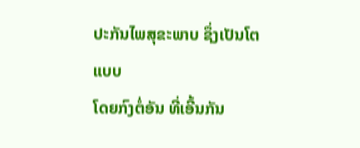ປະກັນໄພສຸຂະພາບ ຊຶ່ງເປັນໂຕແບບ
ໂດຍກົງຕໍ່ອັນ ທີ່ເອີ້ນກັນ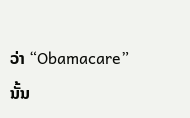ວ່າ “Obamacare” ນັ້ນ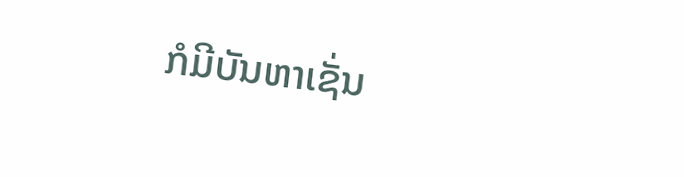ກໍມີບັນຫາເຊັ່ນ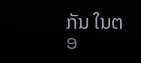ກັນ ໃນຕອ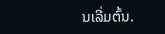ນເລີ່ມຕົ້ນ.